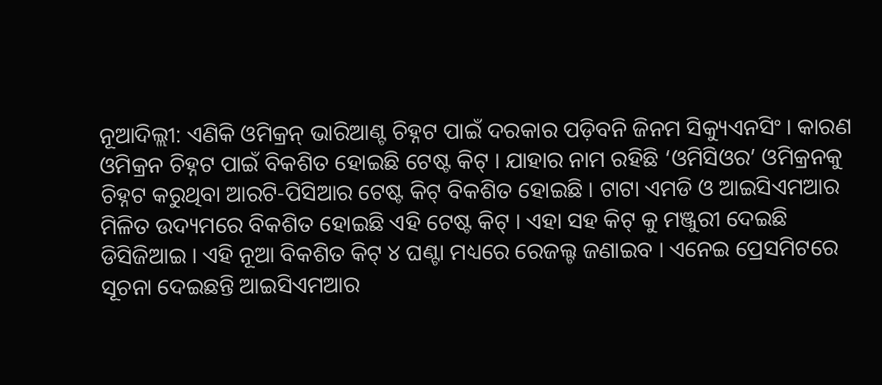ନୂଆଦିଲ୍ଲୀ: ଏଣିକି ଓମିକ୍ରନ୍ ଭାରିଆଣ୍ଟ ଚିହ୍ନଟ ପାଇଁ ଦରକାର ପଡ଼ିବନି ଜିନମ ସିକ୍ୟୁଏନସିଂ । କାରଣ ଓମିକ୍ରନ ଚିହ୍ନଟ ପାଇଁ ବିକଶିତ ହୋଇଛି ଟେଷ୍ଟ କିଟ୍ । ଯାହାର ନାମ ରହିଛି ‘ଓମିସିଓର’ ଓମିକ୍ରନକୁ ଚିହ୍ନଟ କରୁଥିବା ଆରଟି-ପିସିଆର ଟେଷ୍ଟ କିଟ୍ ବିକଶିତ ହୋଇଛି । ଟାଟା ଏମଡି ଓ ଆଇସିଏମଆର ମିଳିତ ଉଦ୍ୟମରେ ବିକଶିତ ହୋଇଛି ଏହି ଟେଷ୍ଟ କିଟ୍ । ଏହା ସହ କିଟ୍ କୁ ମଞ୍ଜୁରୀ ଦେଇଛି ଡିସିଜିଆଇ । ଏହି ନୂଆ ବିକଶିତ କିଟ୍ ୪ ଘଣ୍ଟା ମଧ୍ୟରେ ରେଜଲ୍ଟ ଜଣାଇବ । ଏନେଇ ପ୍ରେସମିଟରେ ସୂଚନା ଦେଇଛନ୍ତି ଆଇସିଏମଆର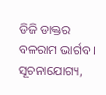ଡିଜି ଡାକ୍ତର ବଳରାମ ଭାର୍ଗବ ।
ସୂଚନାଯୋଗ୍ୟ,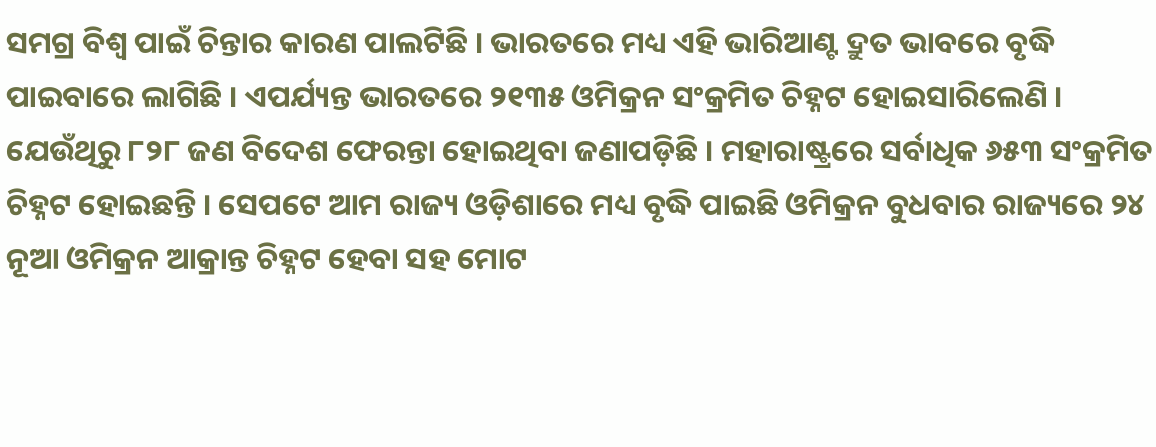ସମଗ୍ର ବିଶ୍ୱ ପାଇଁ ଚିନ୍ତାର କାରଣ ପାଲଟିଛି । ଭାରତରେ ମଧ୍ୟ ଏହି ଭାରିଆଣ୍ଟ ଦ୍ରୁତ ଭାବରେ ବୃଦ୍ଧି ପାଇବାରେ ଲାଗିଛି । ଏପର୍ଯ୍ୟନ୍ତ ଭାରତରେ ୨୧୩୫ ଓମିକ୍ରନ ସଂକ୍ରମିତ ଚିହ୍ନଟ ହୋଇସାରିଲେଣି । ଯେଉଁଥିରୁ ୮୨୮ ଜଣ ବିଦେଶ ଫେରନ୍ତା ହୋଇଥିବା ଜଣାପଡ଼ିଛି । ମହାରାଷ୍ଟ୍ରରେ ସର୍ବାଧିକ ୬୫୩ ସଂକ୍ରମିତ ଚିହ୍ନଟ ହୋଇଛନ୍ତି । ସେପଟେ ଆମ ରାଜ୍ୟ ଓଡ଼ିଶାରେ ମଧ୍ୟ ବୃଦ୍ଧି ପାଇଛି ଓମିକ୍ରନ ବୁଧବାର ରାଜ୍ୟରେ ୨୪ ନୂଆ ଓମିକ୍ରନ ଆକ୍ରାନ୍ତ ଚିହ୍ନଟ ହେବା ସହ ମୋଟ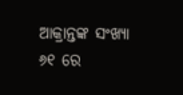ଆକ୍ରାନ୍ତଙ୍କ ସଂଖ୍ୟା ୬୧ ରେ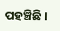ପହଞ୍ଚିଛି ।